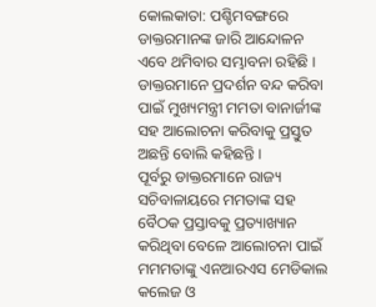କୋଲକାତା: ପଶ୍ଚିମବଙ୍ଗରେ ଡାକ୍ତରମାନଙ୍କ ଜାରି ଆନ୍ଦୋଳନ ଏବେ ଥମିବାର ସମ୍ଭାବନା ରହିଛି । ଡାକ୍ତରମାନେ ପ୍ରଦର୍ଶନ ବନ୍ଦ କରିବା ପାଇଁ ମୁଖ୍ୟମନ୍ତ୍ରୀ ମମତା ବାନାର୍ଜୀଙ୍କ ସହ ଆଲୋଚନା କରିବାକୁ ପ୍ରସ୍ତୁତ ଅଛନ୍ତି ବୋଲି କହିଛନ୍ତି ।
ପୂର୍ବରୁ ଡାକ୍ତରମାନେ ରାଜ୍ୟ ସଚିବାଳାୟରେ ମମତାଙ୍କ ସହ ବୈଠକ ପ୍ରସ୍ତାବକୁ ପ୍ରତ୍ୟାଖ୍ୟାନ କରିଥିବା ବେଳେ ଆଲୋଚନା ପାଇଁ ମମମତାଙ୍କୁ ଏନଆରଏସ ମେଡିକାଲ କଲେଜ ଓ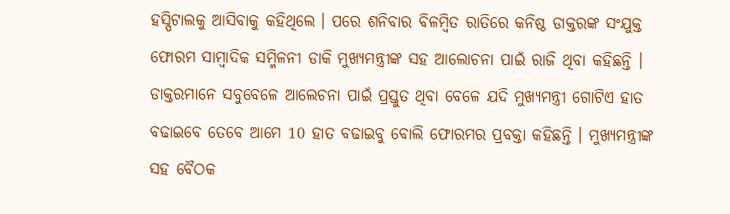ହସ୍ପିଟାଲକୁ ଆସିବାକୁ କହିଥିଲେ । ପରେ ଶନିବାର ବିଳମ୍ବିତ ରାତିରେ କନିଷ୍ଠ ଡାକ୍ତରଙ୍କ ସଂଯୁକ୍ତ ଫୋରମ ସାମ୍ବାଦିକ ସମ୍ମିଳନୀ ଡାକି ମୁଖ୍ୟମନ୍ତ୍ରୀଙ୍କ ସହ ଆଲୋଚନା ପାଇଁ ରାଜି ଥିବା କହିଛନ୍ତି ।
ଡାକ୍ତରମାନେ ସବୁବେଳେ ଆଲେଚନା ପାଇଁ ପ୍ରସ୍ତୁତ ଥିବା ବେଳେ ଯଦି ମୁଖ୍ୟମନ୍ତ୍ରୀ ଗୋଟିଏ ହାତ ବଢାଇବେ ତେବେ ଆମେ 10 ହାତ ବଢାଇବୁ ବୋଲି ଫୋରମର ପ୍ରବକ୍ତା କହିଛନ୍ତି । ମୁଖ୍ୟମନ୍ତ୍ରୀଙ୍କ ସହ ବୈଠକ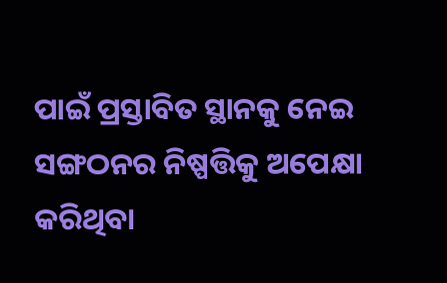ପାଇଁ ପ୍ରସ୍ତାବିତ ସ୍ଥାନକୁ ନେଇ ସଙ୍ଗଠନର ନିଷ୍ପତ୍ତିକୁ ଅପେକ୍ଷା କରିଥିବା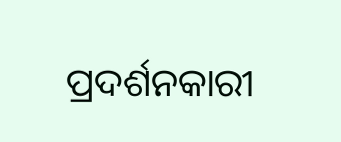ପ୍ରଦର୍ଶନକାରୀ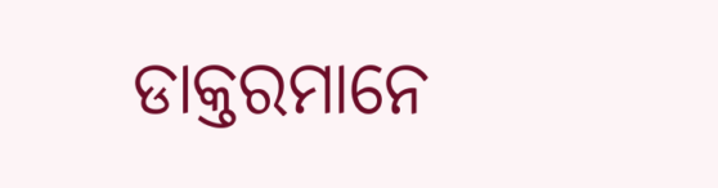ଡାକ୍ତରମାନେ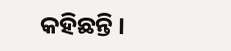କହିଛନ୍ତି ।